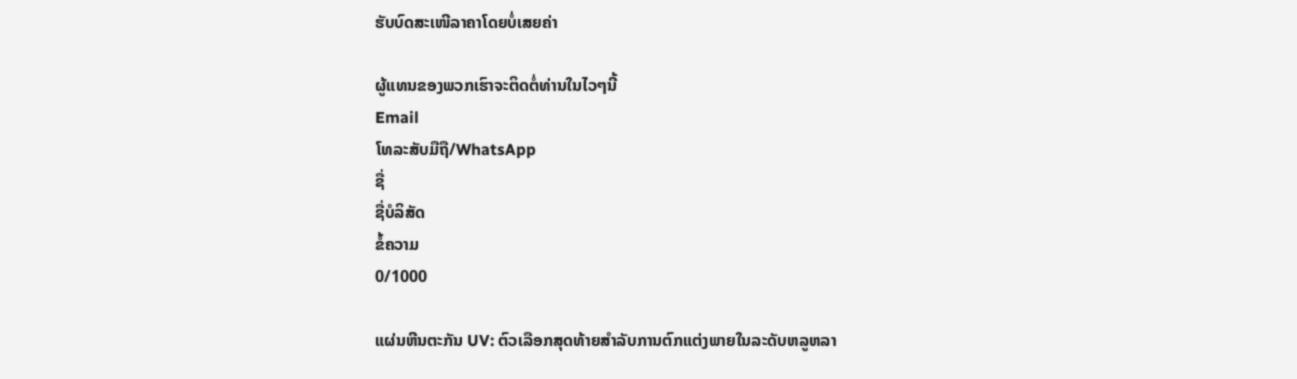ຮັບບົດສະເໜີລາຄາໂດຍບໍ່ເສຍຄ່າ

ຜູ້ແທນຂອງພວກເຮົາຈະຕິດຕໍ່ທ່ານໃນໄວໆນີ້
Email
ໂທລະສັບມືຖື/WhatsApp
ຊື່
ຊື່ບໍລິສັດ
ຂໍ້ຄວາມ
0/1000

ແຜ່ນຫີນຕະກັນ UV: ຕົວເລືອກສຸດທ້າຍສໍາລັບການຕົກແຕ່ງພາຍໃນລະດັບຫລູຫລາ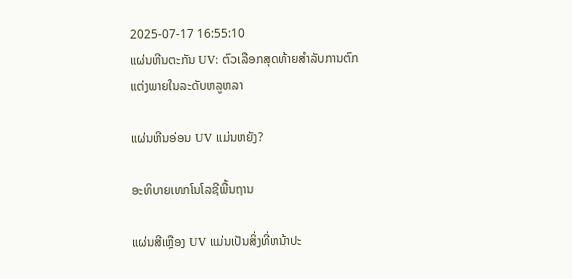2025-07-17 16:55:10
ແຜ່ນຫີນຕະກັນ UV: ຕົວເລືອກສຸດທ້າຍສໍາລັບການຕົກແຕ່ງພາຍໃນລະດັບຫລູຫລາ

ແຜ່ນຫີນອ່ອນ UV ແມ່ນຫຍັງ?

ອະທິບາຍເທກໂນໂລຊີພື້ນຖານ

ແຜ່ນສີເຫຼືອງ UV ແມ່ນເປັນສິ່ງທີ່ຫນ້າປະ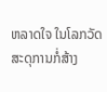ຫລາດໃຈ ໃນໂລກວັດສະດຸການກໍ່ສ້າງ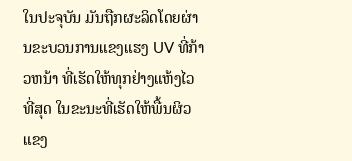ໃນປະຈຸບັນ ມັນຖືກຜະລິດໂດຍຜ່ານຂະບວນການແຂງແຮງ UV ທີ່ກ້າວຫນ້າ ທີ່ເຮັດໃຫ້ທຸກຢ່າງແຫ້ງໄວທີ່ສຸດ ໃນຂະນະທີ່ເຮັດໃຫ້ພື້ນຜິວແຂງ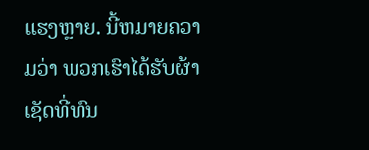ແຮງຫຼາຍ. ນີ້ຫມາຍຄວາມວ່າ ພວກເຮົາໄດ້ຮັບຜ້າເຊັດທີ່ທົນ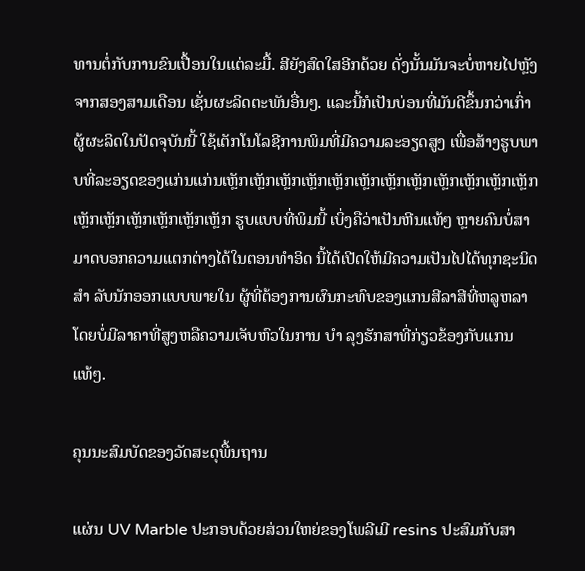ທານຕໍ່ກັບການຂົນເປື້ອນໃນແຕ່ລະມື້. ສີຍັງສົດໃສອີກດ້ວຍ ດັ່ງນັ້ນມັນຈະບໍ່ຫາຍໄປຫຼັງຈາກສອງສາມເດືອນ ເຊັ່ນຜະລິດຕະພັນອື່ນໆ. ແລະນີ້ກໍເປັນບ່ອນທີ່ມັນດີຂຶ້ນກວ່າເກົ່າ ຜູ້ຜະລິດໃນປັດຈຸບັນນີ້ ໃຊ້ເຕັກໂນໂລຊີການພິມທີ່ມີຄວາມລະອຽດສູງ ເພື່ອສ້າງຮູບພາບທີ່ລະອຽດຂອງແກ່ນແກ່ນເຫຼັກເຫຼັກເຫຼັກເຫຼັກເຫຼັກເຫຼັກເຫຼັກເຫຼັກເຫຼັກເຫຼັກເຫຼັກເຫຼັກເຫຼັກເຫຼັກເຫຼັກເຫຼັກເຫຼັກເຫຼັກ ຮູບແບບທີ່ພິມນີ້ ເບິ່ງຄືວ່າເປັນຫີນແທ້ໆ ຫຼາຍຄົນບໍ່ສາມາດບອກຄວາມແຕກຕ່າງໄດ້ໃນຕອນທໍາອິດ ນີ້ໄດ້ເປີດໃຫ້ມີຄວາມເປັນໄປໄດ້ທຸກຊະນິດ ສໍາ ລັບນັກອອກແບບພາຍໃນ ຜູ້ທີ່ຕ້ອງການຜົນກະທົບຂອງແກນສີລາສີທີ່ຫລູຫລາໂດຍບໍ່ມີລາຄາທີ່ສູງຫລືຄວາມເຈັບຫົວໃນການ ບໍາ ລຸງຮັກສາທີ່ກ່ຽວຂ້ອງກັບແກນແທ້ໆ.

ຄຸນນະສົມບັດຂອງວັດສະດຸພື້ນຖານ

ແຜ່ນ UV Marble ປະກອບດ້ວຍສ່ວນໃຫຍ່ຂອງໂພລີເມີ resins ປະສົມກັບສາ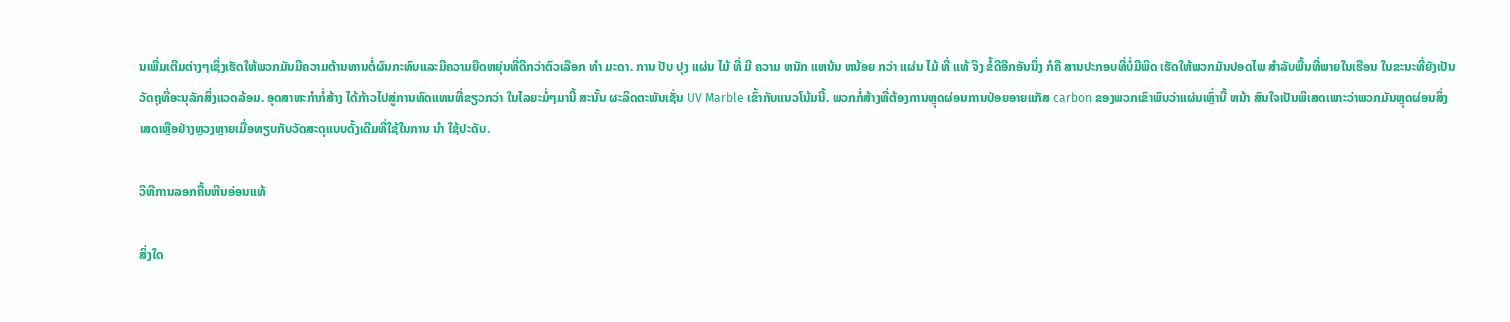ນເພີ່ມເຕີມຕ່າງໆເຊິ່ງເຮັດໃຫ້ພວກມັນມີຄວາມຕ້ານທານຕໍ່ຜົນກະທົບແລະມີຄວາມຍືດຫຍຸ່ນທີ່ດີກວ່າຕົວເລືອກ ທໍາ ມະດາ. ການ ປັບ ປຸງ ແຜ່ນ ໄມ້ ທີ່ ມີ ຄວາມ ຫນັກ ແຫນ້ນ ຫນ້ອຍ ກວ່າ ແຜ່ນ ໄມ້ ທີ່ ແທ້ ຈິງ ຂໍ້ດີອີກອັນນຶ່ງ ກໍຄື ສານປະກອບທີ່ບໍ່ມີພິດ ເຮັດໃຫ້ພວກມັນປອດໄພ ສໍາລັບພື້ນທີ່ພາຍໃນເຮືອນ ໃນຂະນະທີ່ຍັງເປັນວັດຖຸທີ່ອະນຸລັກສິ່ງແວດລ້ອມ. ອຸດສາຫະກໍາກໍ່ສ້າງ ໄດ້ກ້າວໄປສູ່ການທົດແທນທີ່ຂຽວກວ່າ ໃນໄລຍະມໍ່ໆມານີ້ ສະນັ້ນ ຜະລິດຕະພັນເຊັ່ນ UV Marble ເຂົ້າກັບແນວໂນ້ມນີ້. ພວກກໍ່ສ້າງທີ່ຕ້ອງການຫຼຸດຜ່ອນການປ່ອຍອາຍແກັສ carbon ຂອງພວກເຂົາພົບວ່າແຜ່ນເຫຼົ່ານີ້ ຫນ້າ ສົນໃຈເປັນພິເສດເພາະວ່າພວກມັນຫຼຸດຜ່ອນສິ່ງເສດເຫຼືອຢ່າງຫຼວງຫຼາຍເມື່ອທຽບກັບວັດສະດຸແບບດັ້ງເດີມທີ່ໃຊ້ໃນການ ນໍາ ໃຊ້ປະດັບ.

ວິທີການລອກຄື້ນຫີນອ່ອນແທ້

ສິ່ງໃດ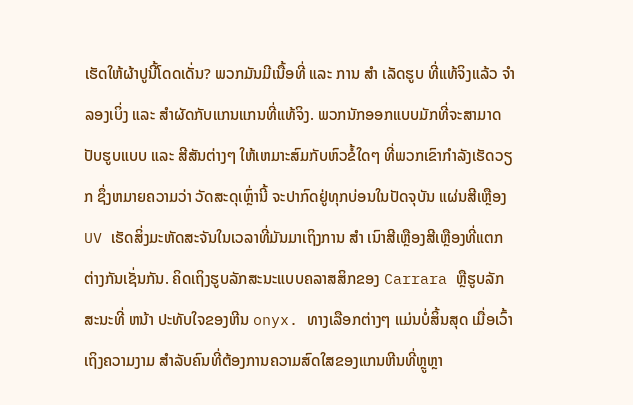ເຮັດໃຫ້ຜ້າປູນີ້ໂດດເດັ່ນ? ພວກມັນມີເນື້ອທີ່ ແລະ ການ ສໍາ ເລັດຮູບ ທີ່ແທ້ຈິງແລ້ວ ຈໍາລອງເບິ່ງ ແລະ ສໍາຜັດກັບແກນແກນທີ່ແທ້ຈິງ. ພວກນັກອອກແບບມັກທີ່ຈະສາມາດປັບຮູບແບບ ແລະ ສີສັນຕ່າງໆ ໃຫ້ເຫມາະສົມກັບຫົວຂໍ້ໃດໆ ທີ່ພວກເຂົາກໍາລັງເຮັດວຽກ ຊຶ່ງຫມາຍຄວາມວ່າ ວັດສະດຸເຫຼົ່ານີ້ ຈະປາກົດຢູ່ທຸກບ່ອນໃນປັດຈຸບັນ ແຜ່ນສີເຫຼືອງ UV ເຮັດສິ່ງມະຫັດສະຈັນໃນເວລາທີ່ມັນມາເຖິງການ ສໍາ ເນົາສີເຫຼືອງສີເຫຼືອງທີ່ແຕກຕ່າງກັນເຊັ່ນກັນ. ຄິດເຖິງຮູບລັກສະນະແບບຄລາສສິກຂອງ Carrara ຫຼືຮູບລັກສະນະທີ່ ຫນ້າ ປະທັບໃຈຂອງຫີນ onyx. ທາງເລືອກຕ່າງໆ ແມ່ນບໍ່ສິ້ນສຸດ ເມື່ອເວົ້າເຖິງຄວາມງາມ ສໍາລັບຄົນທີ່ຕ້ອງການຄວາມສົດໃສຂອງແກນຫີນທີ່ຫຼູຫຼາ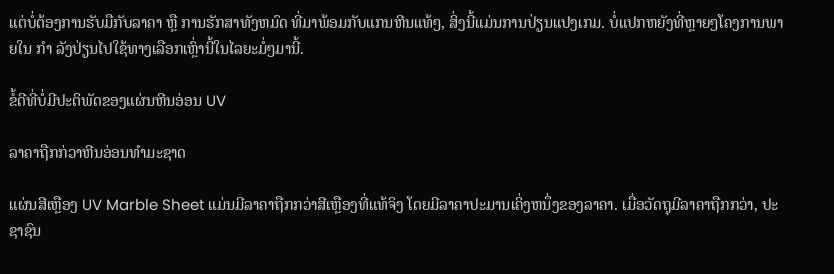ແຕ່ບໍ່ຕ້ອງການຮັບມືກັບລາຄາ ຫຼື ການຮັກສາທັງຫມົດ ທີ່ມາພ້ອມກັບແກນຫີນແທ້ໆ, ສິ່ງນີ້ແມ່ນການປ່ຽນແປງເກມ. ບໍ່ແປກຫຍັງທີ່ຫຼາຍໆໂຄງການພາຍໃນ ກໍາ ລັງປ່ຽນໄປໃຊ້ທາງເລືອກເຫຼົ່ານີ້ໃນໄລຍະມໍ່ໆມານີ້.

ຂໍ້ດີທີ່ບໍ່ມີປະຕິພັດຂອງແຜ່ນຫີນອ່ອນ UV

ລາຄາຖືກກ່ວາຫີນອ່ອນທຳມະຊາດ

ແຜ່ນສີເຫຼືອງ UV Marble Sheet ແມ່ນມີລາຄາຖືກກວ່າສີເຫຼືອງທີ່ແທ້ຈິງ ໂດຍມີລາຄາປະມານເຄິ່ງຫນຶ່ງຂອງລາຄາ. ເມື່ອວັດຖຸມີລາຄາຖືກກວ່າ, ປະຊາຊົນ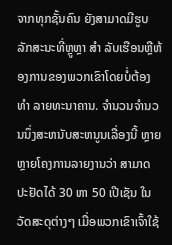ຈາກທຸກຊັ້ນຄົນ ຍັງສາມາດມີຮູບລັກສະນະທີ່ຫຼູຫຼາ ສໍາ ລັບເຮືອນຫຼືຫ້ອງການຂອງພວກເຂົາໂດຍບໍ່ຕ້ອງ ທໍາ ລາຍທະນາຄານ. ຈໍານວນຈໍານວນນຶ່ງສະຫນັບສະຫນູນເລື່ອງນີ້ ຫຼາຍຫຼາຍໂຄງການລາຍງານວ່າ ສາມາດປະຢັດໄດ້ 30 ຫາ 50 ເປີເຊັນ ໃນວັດສະດຸຕ່າງໆ ເມື່ອພວກເຂົາເຈົ້າໃຊ້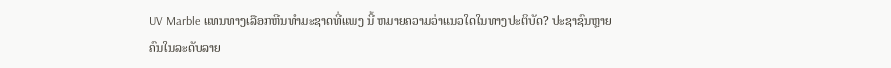UV Marble ແທນທາງເລືອກຫີນທໍາມະຊາດທີ່ແພງ ນີ້ ຫມາຍຄວາມວ່າແນວໃດໃນທາງປະຕິບັດ? ປະຊາຊົນຫຼາຍຄົນໃນລະດັບລາຍ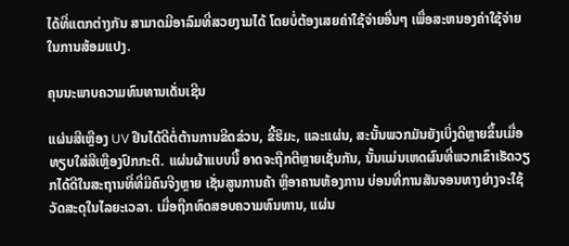ໄດ້ທີ່ແຕກຕ່າງກັນ ສາມາດມີອາລົມທີ່ສວຍງາມໄດ້ ໂດຍບໍ່ຕ້ອງເສຍຄ່າໃຊ້ຈ່າຍອື່ນໆ ເພື່ອສະຫນອງຄ່າໃຊ້ຈ່າຍໃນການສ້ອມແປງ.

ຄຸນນະພາບຄວາມທົນທານເດັ່ນເຊີນ

ແຜ່ນສີເຫຼືອງ UV ຢືນໄດ້ດີຕໍ່ຕ້ານການຂີດຂ່ວນ, ຂີ້ຮິມະ, ແລະແຜ່ນ, ສະນັ້ນພວກມັນຍັງເບິ່ງດີຫຼາຍຂຶ້ນເມື່ອທຽບໃສ່ສີເຫຼືອງປົກກະຕິ. ແຜ່ນຜ້າແບບນີ້ ອາດຈະຖືກຕີຫຼາຍເຊັ່ນກັນ, ນັ້ນແມ່ນເຫດຜົນທີ່ພວກເຂົາເຮັດວຽກໄດ້ດີໃນສະຖານທີ່ທີ່ມີຄົນຈີງຫຼາຍ ເຊັ່ນສູນການຄ້າ ຫຼືອາຄານຫ້ອງການ ບ່ອນທີ່ການສັນຈອນທາງຍ່າງຈະໃຊ້ວັດສະດຸໃນໄລຍະເວລາ. ເມື່ອຖືກທົດສອບຄວາມທົນທານ, ແຜ່ນ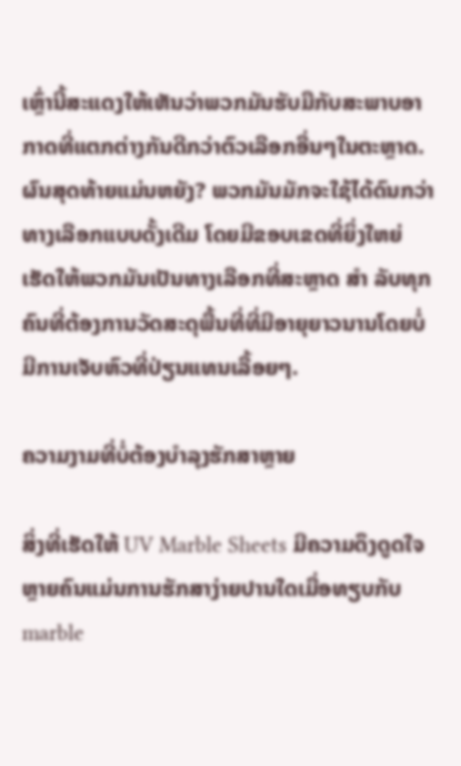ເຫຼົ່ານີ້ສະແດງໃຫ້ເຫັນວ່າພວກມັນຮັບມືກັບສະພາບອາກາດທີ່ແຕກຕ່າງກັນດີກວ່າຕົວເລືອກອື່ນໆໃນຕະຫຼາດ. ຜົນສຸດທ້າຍແມ່ນຫຍັງ? ພວກມັນມັກຈະໃຊ້ໄດ້ດົນກວ່າທາງເລືອກແບບດັ້ງເດີມ ໂດຍມີຂອບເຂດທີ່ຍິ່ງໃຫຍ່ ເຮັດໃຫ້ພວກມັນເປັນທາງເລືອກທີ່ສະຫຼາດ ສໍາ ລັບທຸກຄົນທີ່ຕ້ອງການວັດສະດຸພື້ນທີ່ທີ່ມີອາຍຸຍາວນານໂດຍບໍ່ມີການເຈັບຫົວທີ່ປ່ຽນແທນເລື້ອຍໆ.

ຄວາມງາມທີ່ບໍ່ຕ້ອງບຳລຸງຮັກສາຫຼາຍ

ສິ່ງທີ່ເຮັດໃຫ້ UV Marble Sheets ມີຄວາມດຶງດູດໃຈຫຼາຍຄົນແມ່ນການຮັກສາງ່າຍປານໃດເມື່ອທຽບກັບ marble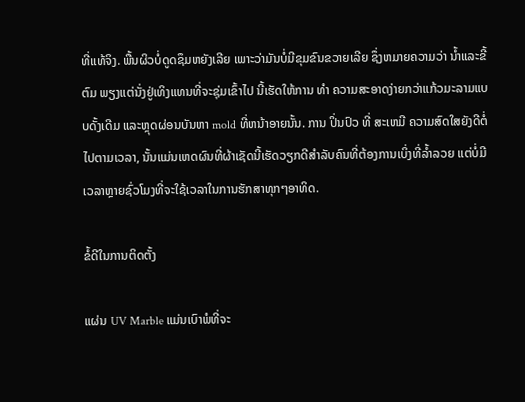ທີ່ແທ້ຈິງ. ພື້ນຜິວບໍ່ດູດຊຶມຫຍັງເລີຍ ເພາະວ່າມັນບໍ່ມີຂຸມຂົນຂວາຍເລີຍ ຊຶ່ງຫມາຍຄວາມວ່າ ນໍ້າແລະຂີ້ຕົມ ພຽງແຕ່ນັ່ງຢູ່ເທິງແທນທີ່ຈະຊຸ່ມເຂົ້າໄປ ນີ້ເຮັດໃຫ້ການ ທໍາ ຄວາມສະອາດງ່າຍກວ່າແກ້ວມະລາມແບບດັ້ງເດີມ ແລະຫຼຸດຜ່ອນບັນຫາ mold ທີ່ຫນ້າອາຍນັ້ນ. ການ ປິ່ນປົວ ທີ່ ສະເຫມີ ຄວາມສົດໃສຍັງດີຕໍ່ໄປຕາມເວລາ, ນັ້ນແມ່ນເຫດຜົນທີ່ຜ້າເຊັດນີ້ເຮັດວຽກດີສໍາລັບຄົນທີ່ຕ້ອງການເບິ່ງທີ່ລ້ຳລວຍ ແຕ່ບໍ່ມີເວລາຫຼາຍຊົ່ວໂມງທີ່ຈະໃຊ້ເວລາໃນການຮັກສາທຸກໆອາທິດ.

ຂໍ້ດີໃນການຕິດຕັ້ງ

ແຜ່ນ UV Marble ແມ່ນເບົາພໍທີ່ຈະ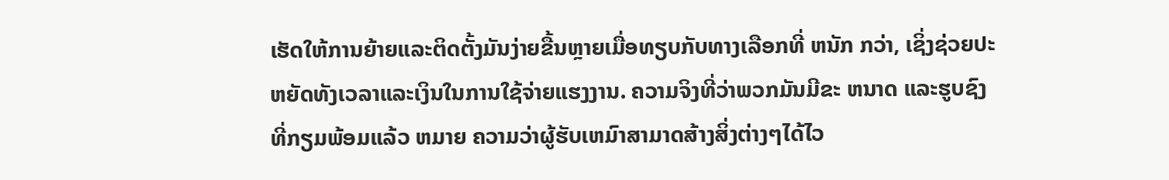ເຮັດໃຫ້ການຍ້າຍແລະຕິດຕັ້ງມັນງ່າຍຂື້ນຫຼາຍເມື່ອທຽບກັບທາງເລືອກທີ່ ຫນັກ ກວ່າ, ເຊິ່ງຊ່ວຍປະຫຍັດທັງເວລາແລະເງິນໃນການໃຊ້ຈ່າຍແຮງງານ. ຄວາມຈິງທີ່ວ່າພວກມັນມີຂະ ຫນາດ ແລະຮູບຊົງທີ່ກຽມພ້ອມແລ້ວ ຫມາຍ ຄວາມວ່າຜູ້ຮັບເຫມົາສາມາດສ້າງສິ່ງຕ່າງໆໄດ້ໄວ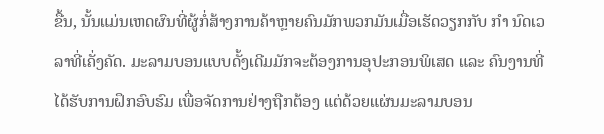ຂື້ນ, ນັ້ນແມ່ນເຫດຜົນທີ່ຜູ້ກໍ່ສ້າງການຄ້າຫຼາຍຄົນມັກພວກມັນເມື່ອເຮັດວຽກກັບ ກໍາ ນົດເວລາທີ່ເຄັ່ງຄັດ. ມະລາມບອນແບບດັ້ງເດີມມັກຈະຕ້ອງການອຸປະກອນພິເສດ ແລະ ຄົນງານທີ່ໄດ້ຮັບການຝຶກອົບຮົມ ເພື່ອຈັດການຢ່າງຖືກຕ້ອງ ແຕ່ດ້ວຍແຜ່ນມະລາມບອນ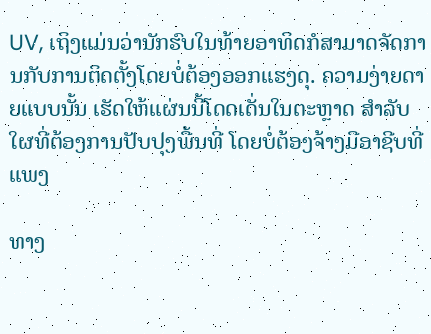UV, ເຖິງແມ່ນວ່ານັກຮົບໃນທ້າຍອາທິດກໍສາມາດຈັດການກັບການຕິດຕັ້ງໂດຍບໍ່ຕ້ອງອອກແຮງດຸ. ຄວາມງ່າຍດາຍແບບນັ້ນ ເຮັດໃຫ້ແຜ່ນນີ້ໂດດເດັ່ນໃນຕະຫຼາດ ສໍາລັບໃຜທີ່ຕ້ອງການປັບປຸງພື້ນທີ່ ໂດຍບໍ່ຕ້ອງຈ້າງມືອາຊີບທີ່ແພງ

ທາງ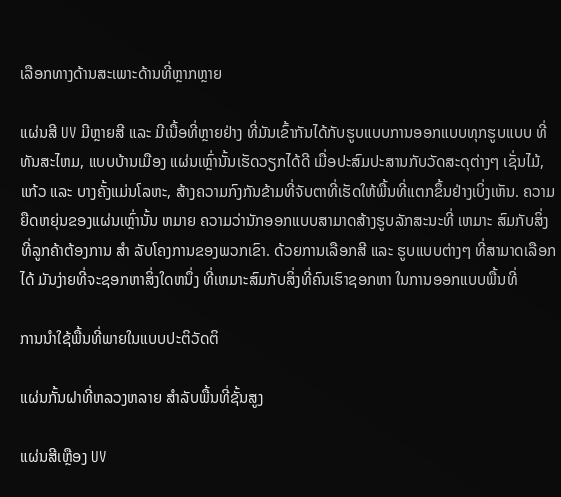ເລືອກທາງດ້ານສະເພາະດ້ານທີ່ຫຼາກຫຼາຍ

ແຜ່ນສີ UV ມີຫຼາຍສີ ແລະ ມີເນື້ອທີ່ຫຼາຍຢ່າງ ທີ່ມັນເຂົ້າກັນໄດ້ກັບຮູບແບບການອອກແບບທຸກຮູບແບບ ທີ່ທັນສະໄຫມ, ແບບບ້ານເມືອງ ແຜ່ນເຫຼົ່ານັ້ນເຮັດວຽກໄດ້ດີ ເມື່ອປະສົມປະສານກັບວັດສະດຸຕ່າງໆ ເຊັ່ນໄມ້, ແກ້ວ ແລະ ບາງຄັ້ງແມ່ນໂລຫະ, ສ້າງຄວາມກົງກັນຂ້າມທີ່ຈັບຕາທີ່ເຮັດໃຫ້ພື້ນທີ່ແຕກຂຶ້ນຢ່າງເບິ່ງເຫັນ. ຄວາມຍືດຫຍຸ່ນຂອງແຜ່ນເຫຼົ່ານັ້ນ ຫມາຍ ຄວາມວ່ານັກອອກແບບສາມາດສ້າງຮູບລັກສະນະທີ່ ເຫມາະ ສົມກັບສິ່ງທີ່ລູກຄ້າຕ້ອງການ ສໍາ ລັບໂຄງການຂອງພວກເຂົາ. ດ້ວຍການເລືອກສີ ແລະ ຮູບແບບຕ່າງໆ ທີ່ສາມາດເລືອກໄດ້ ມັນງ່າຍທີ່ຈະຊອກຫາສິ່ງໃດຫນຶ່ງ ທີ່ເຫມາະສົມກັບສິ່ງທີ່ຄົນເຮົາຊອກຫາ ໃນການອອກແບບພື້ນທີ່

ການນຳໃຊ້ພື້ນທີ່ພາຍໃນແບບປະຕິວັດຕິ

ແຜ່ນກັ້ນຝາທີ່ຫລວງຫລາຍ ສຳລັບພື້ນທີ່ຊັ້ນສູງ

ແຜ່ນສີເຫຼືອງ UV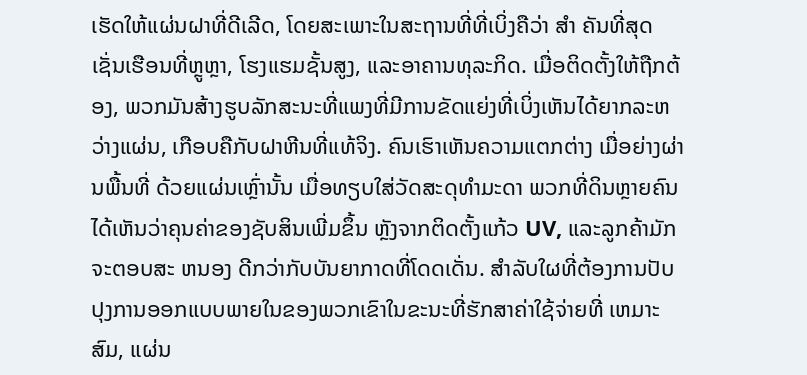ເຮັດໃຫ້ແຜ່ນຝາທີ່ດີເລີດ, ໂດຍສະເພາະໃນສະຖານທີ່ທີ່ເບິ່ງຄືວ່າ ສໍາ ຄັນທີ່ສຸດເຊັ່ນເຮືອນທີ່ຫຼູຫຼາ, ໂຮງແຮມຊັ້ນສູງ, ແລະອາຄານທຸລະກິດ. ເມື່ອຕິດຕັ້ງໃຫ້ຖືກຕ້ອງ, ພວກມັນສ້າງຮູບລັກສະນະທີ່ແພງທີ່ມີການຂັດແຍ່ງທີ່ເບິ່ງເຫັນໄດ້ຍາກລະຫວ່າງແຜ່ນ, ເກືອບຄືກັບຝາຫີນທີ່ແທ້ຈິງ. ຄົນເຮົາເຫັນຄວາມແຕກຕ່າງ ເມື່ອຍ່າງຜ່ານພື້ນທີ່ ດ້ວຍແຜ່ນເຫຼົ່ານັ້ນ ເມື່ອທຽບໃສ່ວັດສະດຸທໍາມະດາ ພວກທີ່ດິນຫຼາຍຄົນ ໄດ້ເຫັນວ່າຄຸນຄ່າຂອງຊັບສິນເພີ່ມຂຶ້ນ ຫຼັງຈາກຕິດຕັ້ງແກ້ວ UV, ແລະລູກຄ້າມັກຈະຕອບສະ ຫນອງ ດີກວ່າກັບບັນຍາກາດທີ່ໂດດເດັ່ນ. ສໍາລັບໃຜທີ່ຕ້ອງການປັບປຸງການອອກແບບພາຍໃນຂອງພວກເຂົາໃນຂະນະທີ່ຮັກສາຄ່າໃຊ້ຈ່າຍທີ່ ເຫມາະ ສົມ, ແຜ່ນ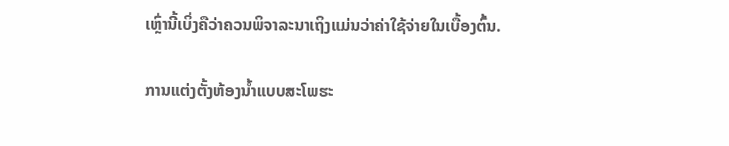ເຫຼົ່ານີ້ເບິ່ງຄືວ່າຄວນພິຈາລະນາເຖິງແມ່ນວ່າຄ່າໃຊ້ຈ່າຍໃນເບື້ອງຕົ້ນ.

ການແຕ່ງຕັ້ງຫ້ອງນ້ຳແບບສະໂພຮະ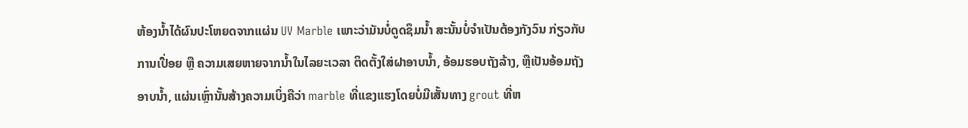ຫ້ອງນ້ຳໄດ້ຜົນປະໂຫຍດຈາກແຜ່ນ UV Marble ເພາະວ່າມັນບໍ່ດູດຊຶມນ້ຳ ສະນັ້ນບໍ່ຈໍາເປັນຕ້ອງກັງວົນ ກ່ຽວກັບການເປື່ອຍ ຫຼື ຄວາມເສຍຫາຍຈາກນ້ຳໃນໄລຍະເວລາ ຕິດຕັ້ງໃສ່ຝາອາບນ້ຳ, ອ້ອມຮອບຖັງລ້າງ, ຫຼືເປັນອ້ອມຖັງອາບນ້ຳ, ແຜ່ນເຫຼົ່ານັ້ນສ້າງຄວາມເບິ່ງຄືວ່າ marble ທີ່ແຂງແຮງໂດຍບໍ່ມີເສັ້ນທາງ grout ທີ່ຫ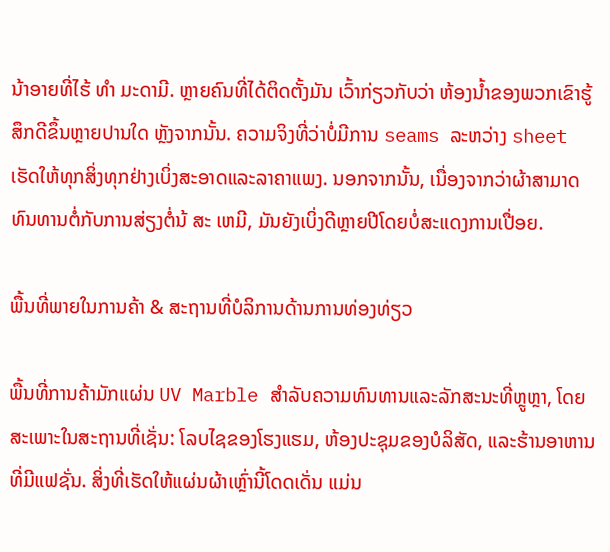ນ້າອາຍທີ່ໄຮ້ ທໍາ ມະດາມີ. ຫຼາຍຄົນທີ່ໄດ້ຕິດຕັ້ງມັນ ເວົ້າກ່ຽວກັບວ່າ ຫ້ອງນ້ຳຂອງພວກເຂົາຮູ້ສຶກດີຂຶ້ນຫຼາຍປານໃດ ຫຼັງຈາກນັ້ນ. ຄວາມຈິງທີ່ວ່າບໍ່ມີການ seams ລະຫວ່າງ sheet ເຮັດໃຫ້ທຸກສິ່ງທຸກຢ່າງເບິ່ງສະອາດແລະລາຄາແພງ. ນອກຈາກນັ້ນ, ເນື່ອງຈາກວ່າຜ້າສາມາດທົນທານຕໍ່ກັບການສ່ຽງຕໍ່ນ້ ສະ ເຫມີ, ມັນຍັງເບິ່ງດີຫຼາຍປີໂດຍບໍ່ສະແດງການເປື່ອຍ.

ພື້ນທີ່ພາຍໃນການຄ້າ & ສະຖານທີ່ບໍລິການດ້ານການທ່ອງທ່ຽວ

ພື້ນທີ່ການຄ້າມັກແຜ່ນ UV Marble ສໍາລັບຄວາມທົນທານແລະລັກສະນະທີ່ຫຼູຫຼາ, ໂດຍສະເພາະໃນສະຖານທີ່ເຊັ່ນ: ໂລບໄຊຂອງໂຮງແຮມ, ຫ້ອງປະຊຸມຂອງບໍລິສັດ, ແລະຮ້ານອາຫານທີ່ມີແຟຊັ່ນ. ສິ່ງທີ່ເຮັດໃຫ້ແຜ່ນຜ້າເຫຼົ່ານີ້ໂດດເດັ່ນ ແມ່ນ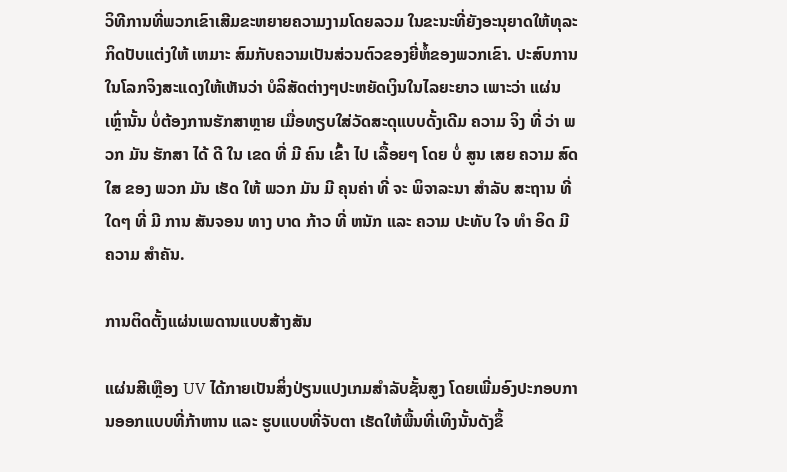ວິທີການທີ່ພວກເຂົາເສີມຂະຫຍາຍຄວາມງາມໂດຍລວມ ໃນຂະນະທີ່ຍັງອະນຸຍາດໃຫ້ທຸລະກິດປັບແຕ່ງໃຫ້ ເຫມາະ ສົມກັບຄວາມເປັນສ່ວນຕົວຂອງຍີ່ຫໍ້ຂອງພວກເຂົາ. ປະສົບການໃນໂລກຈິງສະແດງໃຫ້ເຫັນວ່າ ບໍລິສັດຕ່າງໆປະຫຍັດເງິນໃນໄລຍະຍາວ ເພາະວ່າ ແຜ່ນເຫຼົ່ານັ້ນ ບໍ່ຕ້ອງການຮັກສາຫຼາຍ ເມື່ອທຽບໃສ່ວັດສະດຸແບບດັ້ງເດີມ ຄວາມ ຈິງ ທີ່ ວ່າ ພວກ ມັນ ຮັກສາ ໄດ້ ດີ ໃນ ເຂດ ທີ່ ມີ ຄົນ ເຂົ້າ ໄປ ເລື້ອຍໆ ໂດຍ ບໍ່ ສູນ ເສຍ ຄວາມ ສົດ ໃສ ຂອງ ພວກ ມັນ ເຮັດ ໃຫ້ ພວກ ມັນ ມີ ຄຸນຄ່າ ທີ່ ຈະ ພິຈາລະນາ ສໍາລັບ ສະຖານ ທີ່ ໃດໆ ທີ່ ມີ ການ ສັນຈອນ ທາງ ບາດ ກ້າວ ທີ່ ຫນັກ ແລະ ຄວາມ ປະທັບ ໃຈ ທໍາ ອິດ ມີ ຄວາມ ສໍາຄັນ.

ການຕິດຕັ້ງແຜ່ນເພດານແບບສ້າງສັນ

ແຜ່ນສີເຫຼືອງ UV ໄດ້ກາຍເປັນສິ່ງປ່ຽນແປງເກມສໍາລັບຊັ້ນສູງ ໂດຍເພີ່ມອົງປະກອບການອອກແບບທີ່ກ້າຫານ ແລະ ຮູບແບບທີ່ຈັບຕາ ເຮັດໃຫ້ພື້ນທີ່ເທິງນັ້ນດັງຂຶ້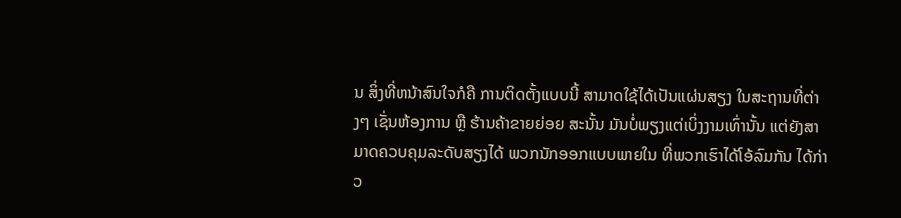ນ ສິ່ງທີ່ຫນ້າສົນໃຈກໍຄື ການຕິດຕັ້ງແບບນີ້ ສາມາດໃຊ້ໄດ້ເປັນແຜ່ນສຽງ ໃນສະຖານທີ່ຕ່າງໆ ເຊັ່ນຫ້ອງການ ຫຼື ຮ້ານຄ້າຂາຍຍ່ອຍ ສະນັ້ນ ມັນບໍ່ພຽງແຕ່ເບິ່ງງາມເທົ່ານັ້ນ ແຕ່ຍັງສາມາດຄວບຄຸມລະດັບສຽງໄດ້ ພວກນັກອອກແບບພາຍໃນ ທີ່ພວກເຮົາໄດ້ໂອ້ລົມກັນ ໄດ້ກ່າວ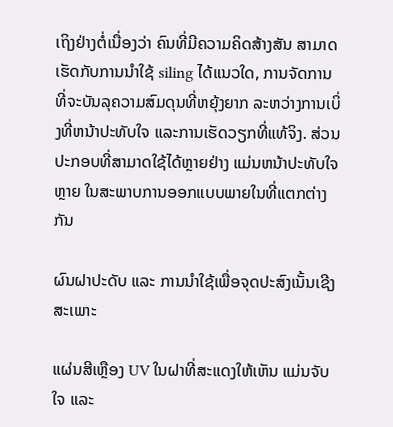ເຖິງຢ່າງຕໍ່ເນື່ອງວ່າ ຄົນທີ່ມີຄວາມຄິດສ້າງສັນ ສາມາດເຮັດກັບການນໍາໃຊ້ siling ໄດ້ແນວໃດ, ການຈັດການທີ່ຈະບັນລຸຄວາມສົມດຸນທີ່ຫຍຸ້ງຍາກ ລະຫວ່າງການເບິ່ງທີ່ຫນ້າປະທັບໃຈ ແລະການເຮັດວຽກທີ່ແທ້ຈິງ. ສ່ວນປະກອບທີ່ສາມາດໃຊ້ໄດ້ຫຼາຍຢ່າງ ແມ່ນຫນ້າປະທັບໃຈຫຼາຍ ໃນສະພາບການອອກແບບພາຍໃນທີ່ແຕກຕ່າງກັນ

ຜົນຝາປະດັບ ແລະ ການນຳໃຊ້ເພື່ອຈຸດປະສົງເນັ້ນເຊີງສະເພາະ

ແຜ່ນສີເຫຼືອງ UV ໃນຝາທີ່ສະແດງໃຫ້ເຫັນ ແມ່ນຈັບໃຈ ແລະ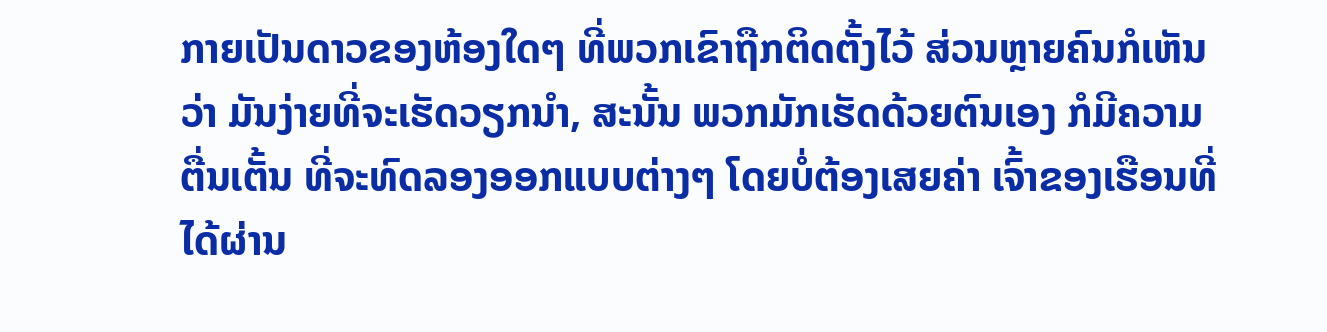ກາຍເປັນດາວຂອງຫ້ອງໃດໆ ທີ່ພວກເຂົາຖືກຕິດຕັ້ງໄວ້ ສ່ວນຫຼາຍຄົນກໍເຫັນວ່າ ມັນງ່າຍທີ່ຈະເຮັດວຽກນໍາ, ສະນັ້ນ ພວກມັກເຮັດດ້ວຍຕົນເອງ ກໍມີຄວາມຕື່ນເຕັ້ນ ທີ່ຈະທົດລອງອອກແບບຕ່າງໆ ໂດຍບໍ່ຕ້ອງເສຍຄ່າ ເຈົ້າຂອງເຮືອນທີ່ໄດ້ຜ່ານ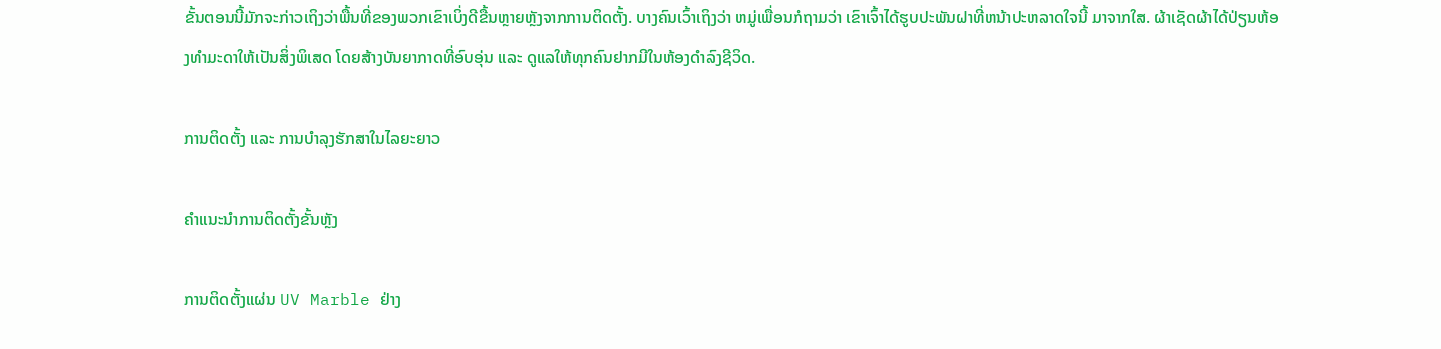ຂັ້ນຕອນນີ້ມັກຈະກ່າວເຖິງວ່າພື້ນທີ່ຂອງພວກເຂົາເບິ່ງດີຂື້ນຫຼາຍຫຼັງຈາກການຕິດຕັ້ງ. ບາງຄົນເວົ້າເຖິງວ່າ ຫມູ່ເພື່ອນກໍຖາມວ່າ ເຂົາເຈົ້າໄດ້ຮູບປະພັນຝາທີ່ຫນ້າປະຫລາດໃຈນີ້ ມາຈາກໃສ. ຜ້າເຊັດຜ້າໄດ້ປ່ຽນຫ້ອງທໍາມະດາໃຫ້ເປັນສິ່ງພິເສດ ໂດຍສ້າງບັນຍາກາດທີ່ອົບອຸ່ນ ແລະ ດູແລໃຫ້ທຸກຄົນຢາກມີໃນຫ້ອງດໍາລົງຊີວິດ.

ການຕິດຕັ້ງ ແລະ ການບຳລຸງຮັກສາໃນໄລຍະຍາວ

ຄຳແນະນຳການຕິດຕັ້ງຂັ້ນຫຼັງ

ການຕິດຕັ້ງແຜ່ນ UV Marble ຢ່າງ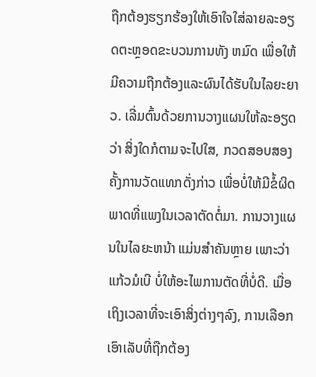ຖືກຕ້ອງຮຽກຮ້ອງໃຫ້ເອົາໃຈໃສ່ລາຍລະອຽດຕະຫຼອດຂະບວນການທັງ ຫມົດ ເພື່ອໃຫ້ມີຄວາມຖືກຕ້ອງແລະຜົນໄດ້ຮັບໃນໄລຍະຍາວ. ເລີ່ມຕົ້ນດ້ວຍການວາງແຜນໃຫ້ລະອຽດວ່າ ສິ່ງໃດກໍຕາມຈະໄປໃສ, ກວດສອບສອງຄັ້ງການວັດແທກດັ່ງກ່າວ ເພື່ອບໍ່ໃຫ້ມີຂໍ້ຜິດພາດທີ່ແພງໃນເວລາຕັດຕໍ່ມາ. ການວາງແຜນໃນໄລຍະຫນ້າ ແມ່ນສໍາຄັນຫຼາຍ ເພາະວ່າແກ້ວມໍເບີ ບໍ່ໃຫ້ອະໄພການຕັດທີ່ບໍ່ດີ. ເມື່ອເຖິງເວລາທີ່ຈະເອົາສິ່ງຕ່າງໆລົງ, ການເລືອກເອົາເລັບທີ່ຖືກຕ້ອງ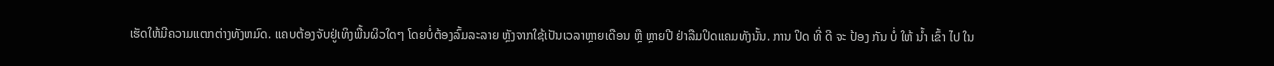ເຮັດໃຫ້ມີຄວາມແຕກຕ່າງທັງຫມົດ. ແຄບຕ້ອງຈັບຢູ່ເທິງພື້ນຜິວໃດໆ ໂດຍບໍ່ຕ້ອງລົ້ມລະລາຍ ຫຼັງຈາກໃຊ້ເປັນເວລາຫຼາຍເດືອນ ຫຼື ຫຼາຍປີ ຢ່າລືມປິດແຄມທັງນັ້ນ. ການ ປິດ ທີ່ ດີ ຈະ ປ້ອງ ກັນ ບໍ່ ໃຫ້ ນ້ຳ ເຂົ້າ ໄປ ໃນ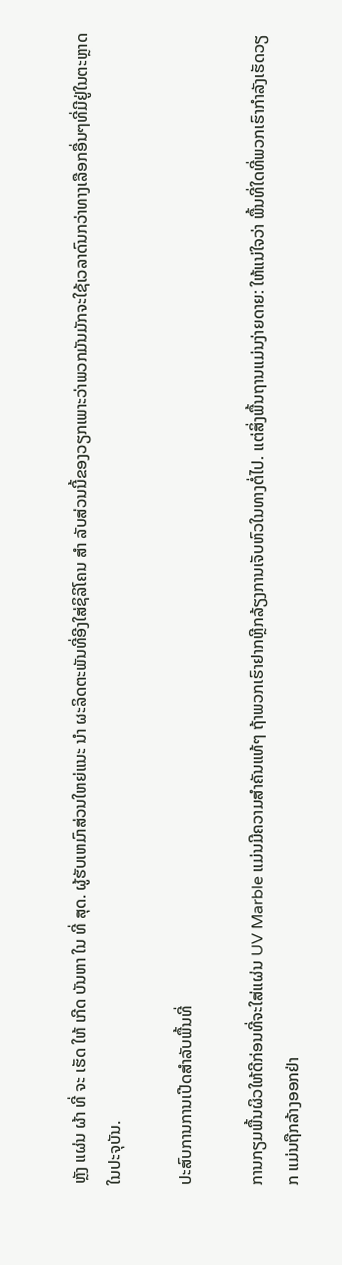ຫຼັງ ແຜ່ນ ຜ້າ ທີ່ ຈະ ເຮັດ ໃຫ້ ເກີດ ບັນຫາ ໃນ ທີ່ ສຸດ. ຜູ້ຮັບເຫມົາສ່ວນໃຫຍ່ແນະ ນໍາ ຜະລິດຕະພັນທີ່ອີງໃສ່ຊິລິໂຄນ ສໍາ ລັບສ່ວນນີ້ຂອງວຽກເພາະວ່າພວກມັນມັກຈະໃຊ້ເວລາດົນກວ່າທາງເລືອກອື່ນໆທີ່ມີຢູ່ໃນຕະຫຼາດໃນປະຈຸບັນ.

ປະສົບການການເປີດສໍາລັບພື້ນທີ່

ການກຽມພື້ນຜິວໃຫ້ດີກ່ອນທີ່ຈະໃສ່ແຜ່ນ UV Marble ແມ່ນມີຄວາມສໍາຄັນແທ້ໆ ຖ້າພວກເຮົາຢາກຫຼີກລ້ຽງການເຈັບຫົວໃນທາງຕໍ່ໄປ. ແຕ່ສິ່ງພື້ນຖານແມ່ນງ່າຍດາຍ: ໃຫ້ແນ່ໃຈວ່າ ພື້ນທີ່ໃດທີ່ພວກເຮົາກໍາລັງເຮັດວຽກ ແມ່ນຖືກລ້າງອອກຢ່າ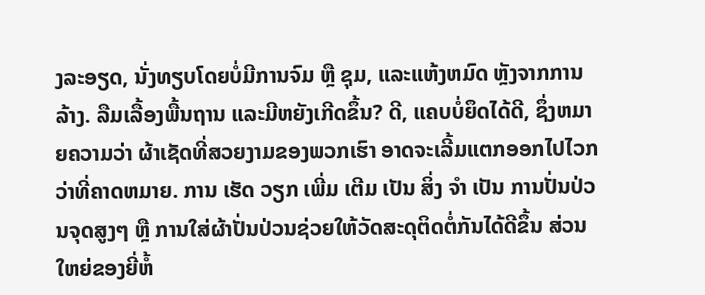ງລະອຽດ, ນັ່ງທຽບໂດຍບໍ່ມີການຈົມ ຫຼື ຊຸມ, ແລະແຫ້ງຫມົດ ຫຼັງຈາກການລ້າງ. ລືມເລື້ອງພື້ນຖານ ແລະມີຫຍັງເກີດຂຶ້ນ? ດີ, ແຄບບໍ່ຍຶດໄດ້ດີ, ຊຶ່ງຫມາຍຄວາມວ່າ ຜ້າເຊັດທີ່ສວຍງາມຂອງພວກເຮົາ ອາດຈະເລີ້ມແຕກອອກໄປໄວກວ່າທີ່ຄາດຫມາຍ. ການ ເຮັດ ວຽກ ເພີ່ມ ເຕີມ ເປັນ ສິ່ງ ຈໍາ ເປັນ ການປັ່ນປ່ວນຈຸດສູງໆ ຫຼື ການໃສ່ຜ້າປັ່ນປ່ວນຊ່ວຍໃຫ້ວັດສະດຸຕິດຕໍ່ກັນໄດ້ດີຂຶ້ນ ສ່ວນໃຫຍ່ຂອງຍີ່ຫໍ້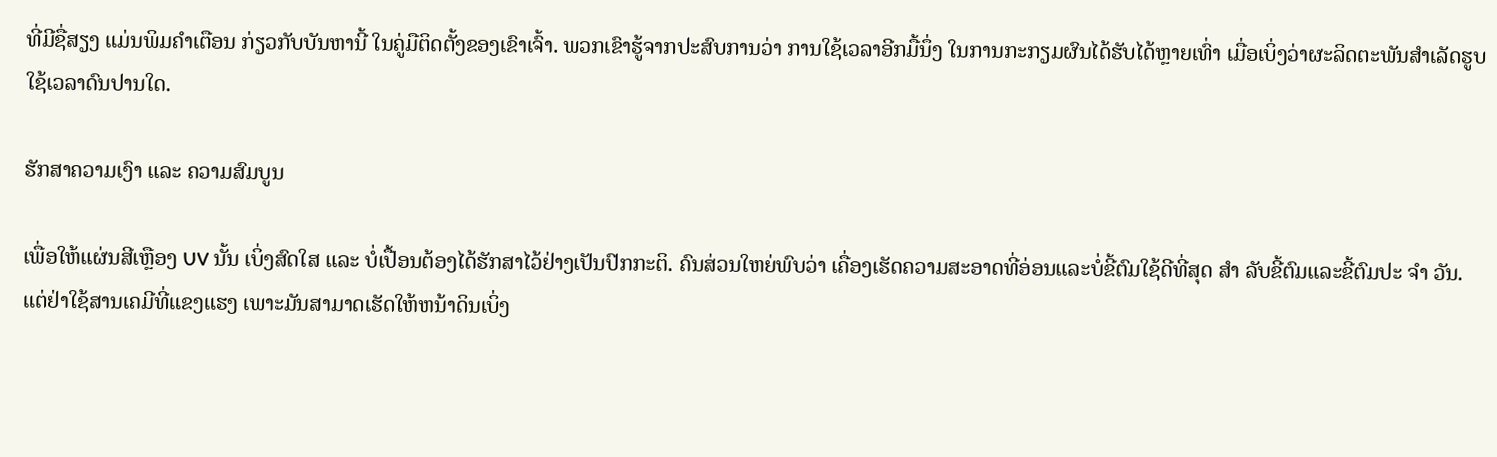ທີ່ມີຊື່ສຽງ ແມ່ນພິມຄໍາເຕືອນ ກ່ຽວກັບບັນຫານີ້ ໃນຄູ່ມືຕິດຕັ້ງຂອງເຂົາເຈົ້າ. ພວກເຂົາຮູ້ຈາກປະສົບການວ່າ ການໃຊ້ເວລາອີກມື້ນຶ່ງ ໃນການກະກຽມຜົນໄດ້ຮັບໄດ້ຫຼາຍເທົ່າ ເມື່ອເບິ່ງວ່າຜະລິດຕະພັນສໍາເລັດຮູບ ໃຊ້ເວລາດົນປານໃດ.

ຮັກສາຄວາມເງົາ ແລະ ຄວາມສົມບູນ

ເພື່ອໃຫ້ແຜ່ນສີເຫຼືອງ UV ນັ້ນ ເບິ່ງສົດໃສ ແລະ ບໍ່ເປື້ອນຕ້ອງໄດ້ຮັກສາໄວ້ຢ່າງເປັນປົກກະຕິ. ຄົນສ່ວນໃຫຍ່ພົບວ່າ ເຄື່ອງເຮັດຄວາມສະອາດທີ່ອ່ອນແລະບໍ່ຂີ້ຕົມໃຊ້ດີທີ່ສຸດ ສໍາ ລັບຂີ້ຕົມແລະຂີ້ຕົມປະ ຈໍາ ວັນ. ແຕ່ຢ່າໃຊ້ສານເຄມີທີ່ແຂງແຮງ ເພາະມັນສາມາດເຮັດໃຫ້ຫນ້າດິນເບິ່ງ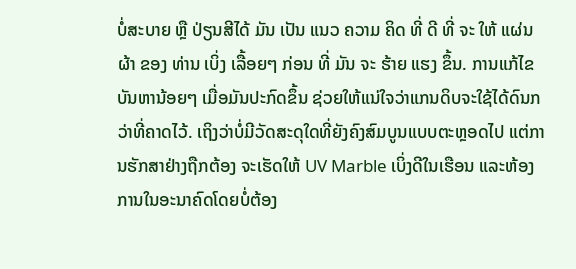ບໍ່ສະບາຍ ຫຼື ປ່ຽນສີໄດ້ ມັນ ເປັນ ແນວ ຄວາມ ຄິດ ທີ່ ດີ ທີ່ ຈະ ໃຫ້ ແຜ່ນ ຜ້າ ຂອງ ທ່ານ ເບິ່ງ ເລື້ອຍໆ ກ່ອນ ທີ່ ມັນ ຈະ ຮ້າຍ ແຮງ ຂຶ້ນ. ການແກ້ໄຂບັນຫານ້ອຍໆ ເມື່ອມັນປະກົດຂຶ້ນ ຊ່ວຍໃຫ້ແນ່ໃຈວ່າແກນດິບຈະໃຊ້ໄດ້ດົນກວ່າທີ່ຄາດໄວ້. ເຖິງວ່າບໍ່ມີວັດສະດຸໃດທີ່ຍັງຄົງສົມບູນແບບຕະຫຼອດໄປ ແຕ່ການຮັກສາຢ່າງຖືກຕ້ອງ ຈະເຮັດໃຫ້ UV Marble ເບິ່ງດີໃນເຮືອນ ແລະຫ້ອງການໃນອະນາຄົດໂດຍບໍ່ຕ້ອງ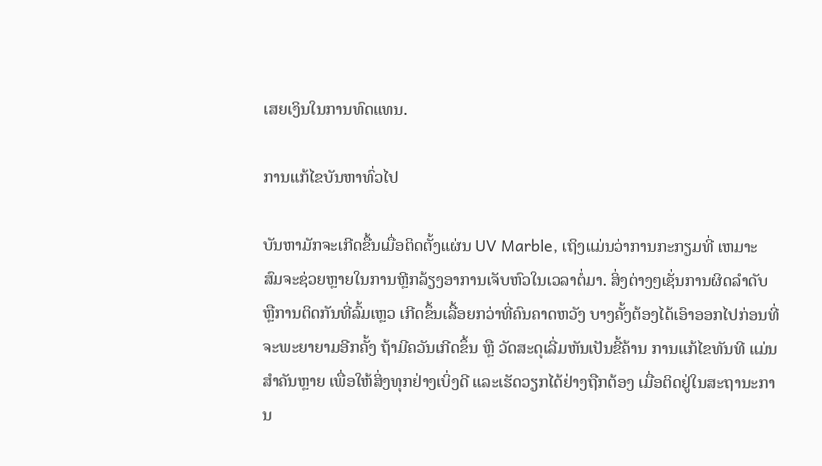ເສຍເງິນໃນການທົດແທນ.

ການແກ້ໄຂບັນຫາທົ່ວໄປ

ບັນຫາມັກຈະເກີດຂື້ນເມື່ອຕິດຕັ້ງແຜ່ນ UV Marble, ເຖິງແມ່ນວ່າການກະກຽມທີ່ ເຫມາະ ສົມຈະຊ່ວຍຫຼາຍໃນການຫຼີກລ້ຽງອາການເຈັບຫົວໃນເວລາຕໍ່ມາ. ສິ່ງຕ່າງໆເຊັ່ນການຜິດລໍາດັບ ຫຼືການຕິດກັນທີ່ລົ້ມເຫຼວ ເກີດຂຶ້ນເລື້ອຍກວ່າທີ່ຄົນຄາດຫວັງ ບາງຄັ້ງຕ້ອງໄດ້ເອົາອອກໄປກ່ອນທີ່ຈະພະຍາຍາມອີກຄັ້ງ ຖ້າມີຄວັນເກີດຂຶ້ນ ຫຼື ວັດສະດຸເລີ່ມຫັນເປັນຂີ້ຄ້ານ ການແກ້ໄຂທັນທີ ແມ່ນສໍາຄັນຫຼາຍ ເພື່ອໃຫ້ສິ່ງທຸກຢ່າງເບິ່ງດີ ແລະເຮັດວຽກໄດ້ຢ່າງຖືກຕ້ອງ ເມື່ອຕິດຢູ່ໃນສະຖານະການ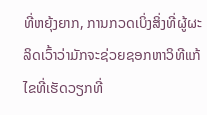ທີ່ຫຍຸ້ງຍາກ, ການກວດເບິ່ງສິ່ງທີ່ຜູ້ຜະລິດເວົ້າວ່າມັກຈະຊ່ວຍຊອກຫາວິທີແກ້ໄຂທີ່ເຮັດວຽກທີ່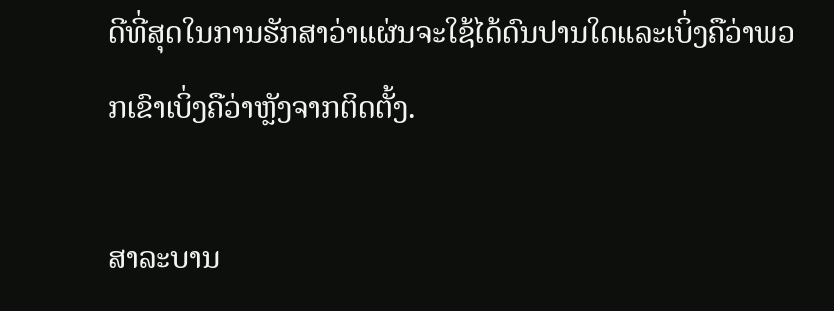ດີທີ່ສຸດໃນການຮັກສາວ່າແຜ່ນຈະໃຊ້ໄດ້ດົນປານໃດແລະເບິ່ງຄືວ່າພວກເຂົາເບິ່ງຄືວ່າຫຼັງຈາກຕິດຕັ້ງ.

ສາລະບານ